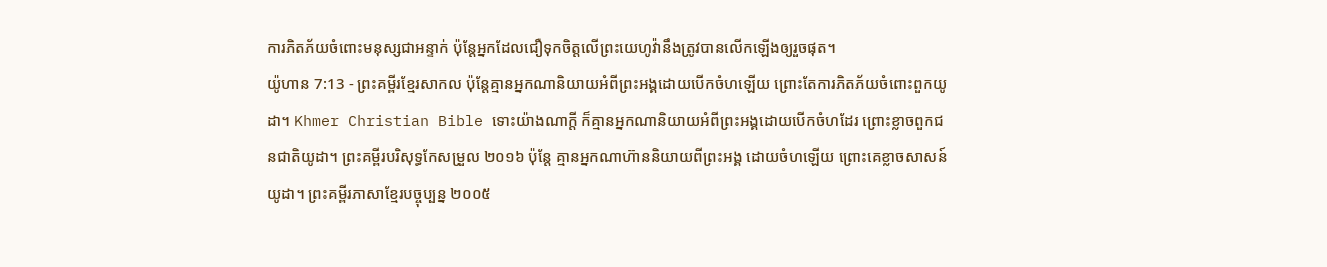ការភិតភ័យចំពោះមនុស្សជាអន្ទាក់ ប៉ុន្តែអ្នកដែលជឿទុកចិត្តលើព្រះយេហូវ៉ានឹងត្រូវបានលើកឡើងឲ្យរួចផុត។
យ៉ូហាន 7:13 - ព្រះគម្ពីរខ្មែរសាកល ប៉ុន្តែគ្មានអ្នកណានិយាយអំពីព្រះអង្គដោយបើកចំហឡើយ ព្រោះតែការភិតភ័យចំពោះពួកយូដា។ Khmer Christian Bible ទោះយ៉ាងណាក្ដី ក៏គ្មានអ្នកណានិយាយអំពីព្រះអង្គដោយបើកចំហដែរ ព្រោះខ្លាចពួកជនជាតិយូដា។ ព្រះគម្ពីរបរិសុទ្ធកែសម្រួល ២០១៦ ប៉ុន្តែ គ្មានអ្នកណាហ៊ាននិយាយពីព្រះអង្គ ដោយចំហឡើយ ព្រោះគេខ្លាចសាសន៍យូដា។ ព្រះគម្ពីរភាសាខ្មែរបច្ចុប្បន្ន ២០០៥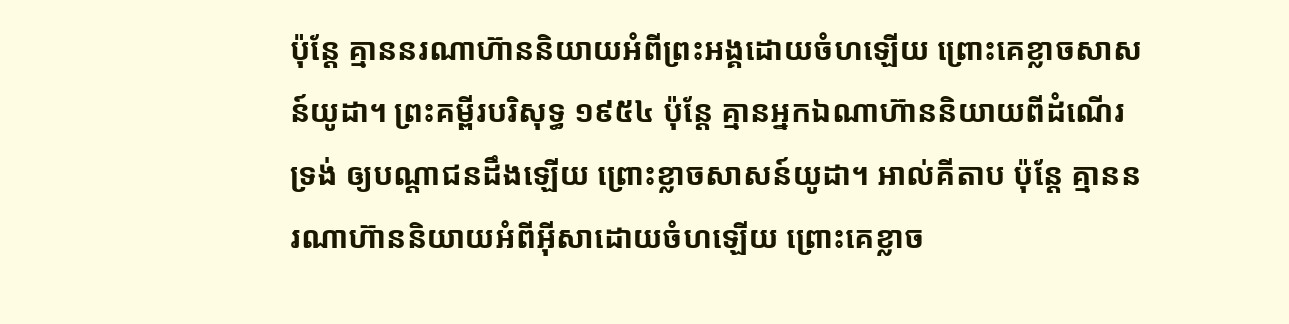ប៉ុន្តែ គ្មាននរណាហ៊ាននិយាយអំពីព្រះអង្គដោយចំហឡើយ ព្រោះគេខ្លាចសាសន៍យូដា។ ព្រះគម្ពីរបរិសុទ្ធ ១៩៥៤ ប៉ុន្តែ គ្មានអ្នកឯណាហ៊ាននិយាយពីដំណើរទ្រង់ ឲ្យបណ្តាជនដឹងឡើយ ព្រោះខ្លាចសាសន៍យូដា។ អាល់គីតាប ប៉ុន្ដែ គ្មាននរណាហ៊ាននិយាយអំពីអ៊ីសាដោយចំហឡើយ ព្រោះគេខ្លាច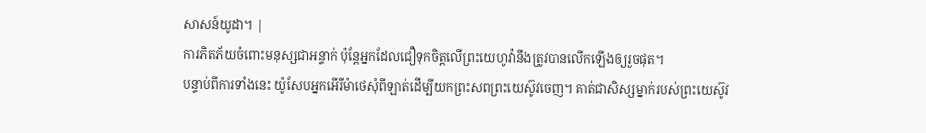សាសន៍យូដា។ |
ការភិតភ័យចំពោះមនុស្សជាអន្ទាក់ ប៉ុន្តែអ្នកដែលជឿទុកចិត្តលើព្រះយេហូវ៉ានឹងត្រូវបានលើកឡើងឲ្យរួចផុត។
បន្ទាប់ពីការទាំងនេះ យ៉ូសែបអ្នកអើរីម៉ាថេសុំពីឡាត់ដើម្បីយកព្រះសពព្រះយេស៊ូវចេញ។ គាត់ជាសិស្សម្នាក់របស់ព្រះយេស៊ូវ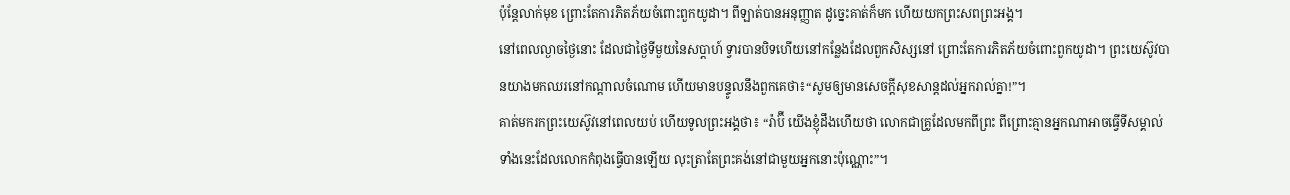ប៉ុន្តែលាក់មុខ ព្រោះតែការភិតភ័យចំពោះពួកយូដា។ ពីឡាត់បានអនុញ្ញាត ដូច្នេះគាត់ក៏មក ហើយយកព្រះសពព្រះអង្គ។
នៅពេលល្ងាចថ្ងៃនោះ ដែលជាថ្ងៃទីមួយនៃសប្ដាហ៍ ទ្វារបានបិទហើយនៅកន្លែងដែលពួកសិស្សនៅ ព្រោះតែការភិតភ័យចំពោះពួកយូដា។ ព្រះយេស៊ូវបានយាងមកឈរនៅកណ្ដាលចំណោម ហើយមានបន្ទូលនឹងពួកគេថា៖“សូមឲ្យមានសេចក្ដីសុខសាន្តដល់អ្នករាល់គ្នា!”។
គាត់មករកព្រះយេស៊ូវនៅពេលយប់ ហើយទូលព្រះអង្គថា៖ “រ៉ាប៊ី យើងខ្ញុំដឹងហើយថា លោកជាគ្រូដែលមកពីព្រះ ពីព្រោះគ្មានអ្នកណាអាចធ្វើទីសម្គាល់ទាំងនេះដែលលោកកំពុងធ្វើបានឡើយ លុះត្រាតែព្រះគង់នៅជាមួយអ្នកនោះប៉ុណ្ណោះ”។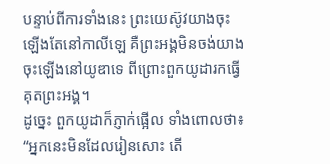បន្ទាប់ពីការទាំងនេះ ព្រះយេស៊ូវយាងចុះឡើងតែនៅកាលីឡេ គឺព្រះអង្គមិនចង់យាងចុះឡើងនៅយូឌាទេ ពីព្រោះពួកយូដារកធ្វើគុតព្រះអង្គ។
ដូច្នេះ ពួកយូដាក៏ភ្ញាក់ផ្អើល ទាំងពោលថា៖ “អ្នកនេះមិនដែលរៀនសោះ តើ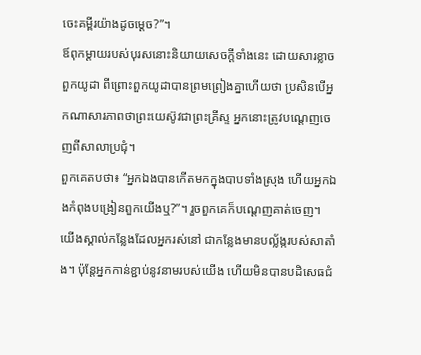ចេះគម្ពីរយ៉ាងដូចម្ដេច?”។
ឪពុកម្ដាយរបស់បុរសនោះនិយាយសេចក្ដីទាំងនេះ ដោយសារខ្លាចពួកយូដា ពីព្រោះពួកយូដាបានព្រមព្រៀងគ្នាហើយថា ប្រសិនបើអ្នកណាសារភាពថាព្រះយេស៊ូវជាព្រះគ្រីស្ទ អ្នកនោះត្រូវបណ្ដេញចេញពីសាលាប្រជុំ។
ពួកគេតបថា៖ “អ្នកឯងបានកើតមកក្នុងបាបទាំងស្រុង ហើយអ្នកឯងកំពុងបង្រៀនពួកយើងឬ?”។ រួចពួកគេក៏បណ្ដេញគាត់ចេញ។
យើងស្គាល់កន្លែងដែលអ្នករស់នៅ ជាកន្លែងមានបល្ល័ង្ករបស់សាតាំង។ ប៉ុន្តែអ្នកកាន់ខ្ជាប់នូវនាមរបស់យើង ហើយមិនបានបដិសេធជំ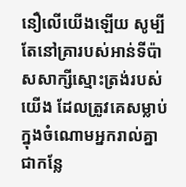នឿលើយើងឡើយ សូម្បីតែនៅគ្រារបស់អាន់ទីប៉ាសសាក្សីស្មោះត្រង់របស់យើង ដែលត្រូវគេសម្លាប់ក្នុងចំណោមអ្នករាល់គ្នា ជាកន្លែ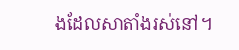ងដែលសាតាំងរស់នៅ។